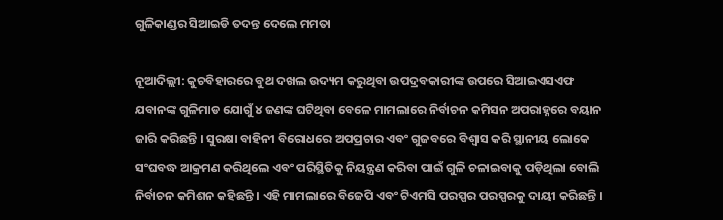ଗୁଳିକାଣ୍ଡର ସିଆଇଡି ତଦନ୍ତ ଦେଲେ ମମତା

ନୂଆଦିଲ୍ଲୀ: କୁଚବିହାରରେ ବୁଥ ଦଖଲ ଉଦ୍ୟମ କରୁଥିବା ଉପଦ୍ରବକାରୀଙ୍କ ଉପରେ ସିଆଇଏସଏଫ ଯବାନଙ୍କ ଗୁଳିମାଡ ଯୋଗୁଁ ୪ ଜଣଙ୍କ ଘଟିଥିବା ବେଳେ ମାମଲାରେ ନିର୍ବାଚନ କମିସନ ଅପରାହ୍ନରେ ବୟାନ ଜାରି କରିଛନ୍ତି । ସୁରକ୍ଷା ବାହିନୀ ବିରୋଧରେ ଅପପ୍ରଚାର ଏବଂ ଗୁଜବରେ ବିଶ୍ୱାସ କରି ସ୍ଥାନୀୟ ଲୋକେ ସଂଘବଦ୍ଧ ଆକ୍ରମଣ କରିଥିଲେ ଏବଂ ପରିସ୍ଥିତିକୁ ନିୟନ୍ତ୍ରଣ କରିବା ପାଇଁ ଗୁଳି ଚଳାଇବାକୁ ପଡ଼ିଥିଲା ବୋଲି ନିର୍ବାଚନ କମିଶନ କହିଛନ୍ତି । ଏହି ମାମଲାରେ ବିଜେପି ଏବଂ ଟିଏମସି ପରସ୍ପର ପରସ୍ପରକୁ ଦାୟୀ କରିଛନ୍ତି ।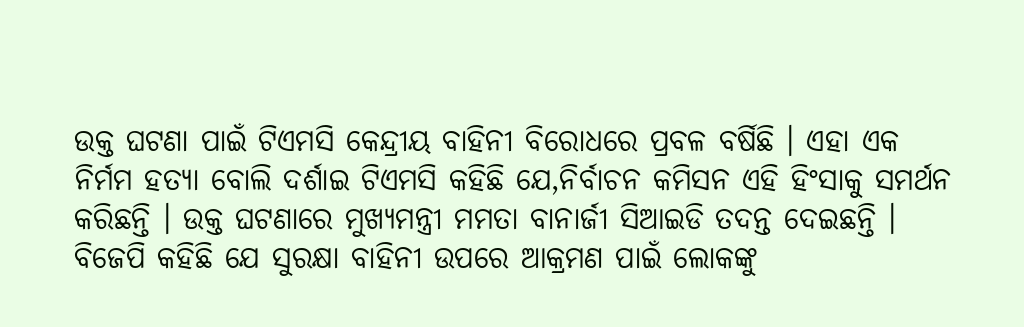ଉକ୍ତ ଘଟଣା ପାଇଁ ଟିଏମସି କେନ୍ଦ୍ରୀୟ ବାହିନୀ ବିରୋଧରେ ପ୍ରବଳ ବର୍ଷିଛି । ଏହା ଏକ ନିର୍ମମ ହତ୍ୟା ବୋଲି ଦର୍ଶାଇ ଟିଏମସି କହିଛି ଯେ,ନିର୍ବାଚନ କମିସନ ଏହି ହିଂସାକୁ ସମର୍ଥନ କରିଛନ୍ତି । ଉକ୍ତ ଘଟଣାରେ ମୁଖ୍ୟମନ୍ତ୍ରୀ ମମତା ବାନାର୍ଜୀ ସିଆଇଡି ତଦନ୍ତ ଦେଇଛନ୍ତି । ବିଜେପି କହିଛି ଯେ ସୁରକ୍ଷା ବାହିନୀ ଉପରେ ଆକ୍ରମଣ ପାଇଁ ଲୋକଙ୍କୁ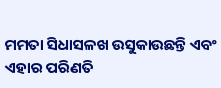ମମତା ସିଧାସଳଖ ଉସୁକାଉଛନ୍ତି ଏବଂ ଏହାର ପରିଣତି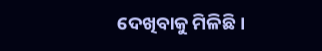ଦେଖିବାକୁ ମିଳିଛି ।